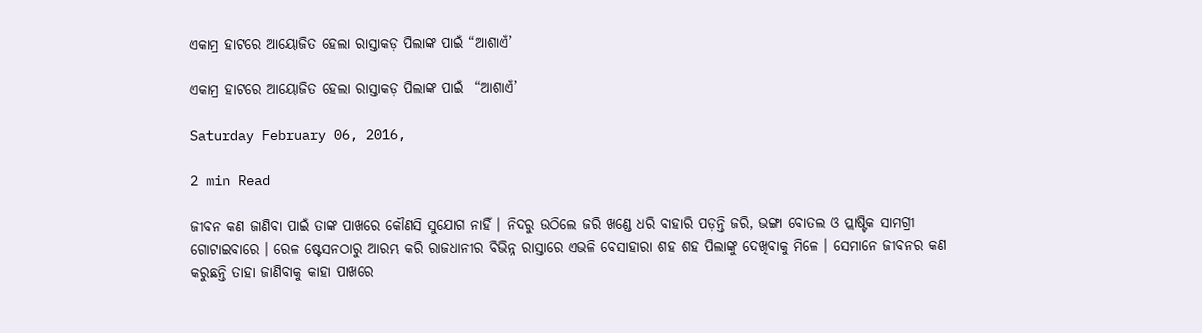ଏକାମ୍ର ହାଟରେ ଆୟୋଜିତ ହେଲା ରାସ୍ତାକଡ଼ ପିଲାଙ୍କ ପାଇଁ “ଆଶାଏଁ’

ଏକାମ୍ର ହାଟରେ ଆୟୋଜିତ ହେଲା ରାସ୍ତାକଡ଼ ପିଲାଙ୍କ ପାଇଁ  “ଆଶାଏଁ’

Saturday February 06, 2016,

2 min Read

ଜୀବନ କଣ ଜାଣିବା ପାଇଁ ତାଙ୍କ ପାଖରେ କୌଣସି ସୁଯୋଗ ନାହିଁ । ନିଦରୁ ଉଠିଲେ ଜରି ଖଣ୍ଡେ ଧରି ବାହାରି ପଡ଼ନ୍ତି ଜରି, ଭଙ୍ଗା ବୋତଲ ଓ ପ୍ଲାଷ୍ଟିକ ସାମଗ୍ରୀ ଗୋଟାଇବାରେ । ରେଳ ଷ୍ଟେସନଠାରୁ ଆରମ୍ଭ କରି ରାଜଧାନୀର ବିଭିନ୍ନ ରାସ୍ତାରେ ଏଭଳି ବେସାହାରା ଶହ ଶହ ପିଲାଙ୍କୁ ଦେଖିବାକୁ ମିଳେ । ସେମାନେ ଜୀବନର କଣ କରୁଛନ୍ତି ତାହା ଜାଣିବାକୁ କାହା ପାଖରେ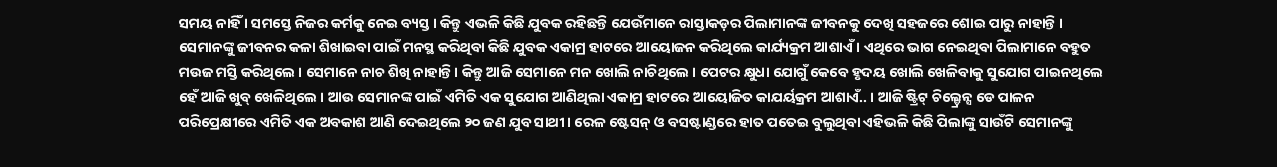ସମୟ ନାହିଁ । ସମସ୍ତେ ନିଜର କର୍ମକୁ ନେଇ ବ୍ୟସ୍ତ । କିନ୍ତୁ ଏଭଳି କିଛି ଯୁବକ ରହିଛନ୍ତି ଯେଉଁମାନେ ରାସ୍ତାକଡ଼ର ପିଲାମାନଙ୍କ ଜୀବନକୁ ଦେଖି ସହଜରେ ଶୋଇ ପାରୁ ନାହାନ୍ତି । ସେମାନଙ୍କୁ ଜୀବନର କଳା ଶିଖାଇବା ପାଇଁ ମନସ୍ଥ କରିଥିବା କିଛି ଯୁବକ ଏକାମ୍ର ହାଟରେ ଆୟୋଜନ କରିଥିଲେ କାର୍ଯ୍ୟକ୍ରମ ଆଶାଏଁ । ଏଥିରେ ଭାଗ ନେଇଥିବା ପିଲାମାନେ ବହୁତ ମଉଜ ମସ୍ତି କରିଥିଲେ । ସେମାନେ ନାଚ ଶିଖି ନାହାନ୍ତି । କିନ୍ତୁ ଆଜି ସେମାନେ ମନ ଖୋଲି ନାଚିଥିଲେ । ପେଟର କ୍ଷୁଧା ଯୋଗୁଁ କେବେ ହୃଦୟ ଖୋଲି ଖେଳିବାକୁ ସୁଯୋଗ ପାଇନଥିଲେ ହେଁ ଆଜି ଖୁବ୍ ଖେଳିଥିଲେ । ଆଉ ସେମାନଙ୍କ ପାଇଁ ଏମିତି ଏକ ସୁଯୋଗ ଆଣିଥିଲା ଏକାମ୍ର ହାଟରେ ଆୟୋଜିତ କାଯର୍ୟକ୍ରମ ଆଶାଏଁ.. । ଆଜି ଷ୍ଟ୍ରିଟ୍ ଚିଲ୍ଡ୍ରେନ୍ସ ଡେ ପାଳନ ପରିପ୍ରେକ୍ଷୀରେ ଏମିତି ଏକ ଅବକାଶ ଆଣି ଦେଇଥିଲେ ୨୦ ଜଣ ଯୁବ ସାଥୀ । ରେଳ ଷ୍ଟେସନ୍ ଓ ବସଷ୍ଟାଣ୍ଡରେ ହାତ ପତେଇ ବୁଲୁଥିବା ଏହିଭଳି କିଛି ପିଲାଙ୍କୁ ସାଉଁଟି ସେମାନଙ୍କୁ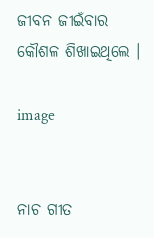ଜୀବନ ଜୀଇଁବାର କୌଶଳ ଶିଖାଇଥିଲେ ।

image


ନାଚ ଗୀତ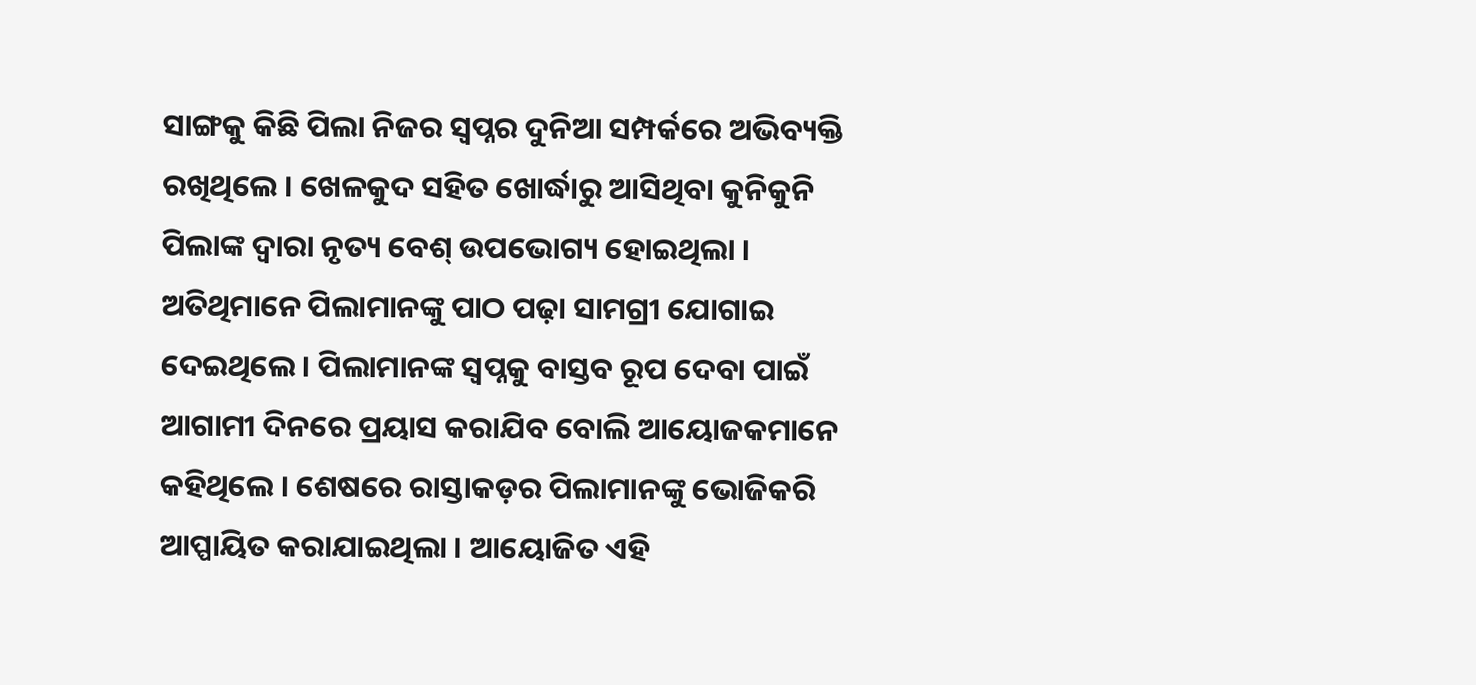ସାଙ୍ଗକୁ କିଛି ପିଲା ନିଜର ସ୍ୱପ୍ନର ଦୁନିଆ ସମ୍ପର୍କରେ ଅଭିବ୍ୟକ୍ତି ରଖିଥିଲେ । ଖେଳକୁଦ ସହିତ ଖୋର୍ଦ୍ଧାରୁ ଆସିଥିବା କୁନିକୁନି ପିଲାଙ୍କ ଦ୍ୱାରା ନୃତ୍ୟ ବେଶ୍ ଉପଭୋଗ୍ୟ ହୋଇଥିଲା । ଅତିଥିମାନେ ପିଲାମାନଙ୍କୁ ପାଠ ପଢ଼ା ସାମଗ୍ରୀ ଯୋଗାଇ ଦେଇଥିଲେ । ପିଲାମାନଙ୍କ ସ୍ୱପ୍ନକୁ ବାସ୍ତବ ରୂପ ଦେବା ପାଇଁ ଆଗାମୀ ଦିନରେ ପ୍ରୟାସ କରାଯିବ ବୋଲି ଆୟୋଜକମାନେ କହିଥିଲେ । ଶେଷରେ ରାସ୍ତାକଡ଼ର ପିଲାମାନଙ୍କୁ ଭୋଜିକରି ଆପ୍ପାୟିତ କରାଯାଇଥିଲା । ଆୟୋଜିତ ଏହି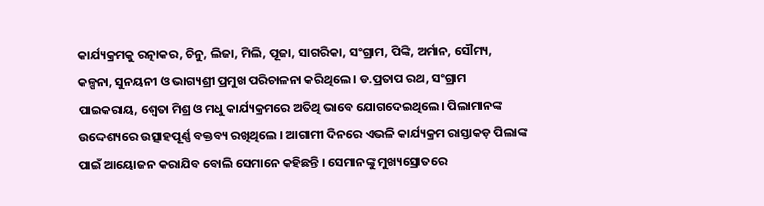କାର୍ଯ୍ୟକ୍ରମକୁ ରତ୍ନାକର, ଚିନୁ, ଲିଜା, ମିଲି, ପୂଜା, ସାଗରିକା, ସଂଗ୍ରାମ, ପିଙ୍କି, ଅର୍ମାନ, ସୌମ୍ୟ, କଳ୍ପନା, ସୁନୟନୀ ଓ ଭାଗ୍ୟଶ୍ରୀ ପ୍ରମୁଖ ପରିଚାଳନା କରିଥିଲେ । ଡ.ପ୍ରତାପ ରଥ, ସଂଗ୍ରାମ ପାଇକରାୟ, ଶ୍ୱେତା ମିଶ୍ର ଓ ମଧୁ କାର୍ଯ୍ୟକ୍ରମରେ ଅତିଥି ଭାବେ ଯୋଗଦେଇଥିଲେ। ପିଲାମାନଙ୍କ ଉଦ୍ଦେଶ୍ୟରେ ଉତ୍ସାହପୂର୍ଣ୍ଣ ବକ୍ତବ୍ୟ ରଖିଥିଲେ । ଆଗାମୀ ଦିନରେ ଏଭଳି କାର୍ଯ୍ୟକ୍ରମ ରାସ୍ତାକଡ଼ ପିଲାଙ୍କ ପାଇଁ ଆୟୋଜନ କରାଯିବ ବୋଲି ସେମାନେ କହିଛନ୍ତି । ସେମାନଙ୍କୁ ମୁଖ୍ୟସ୍ରୋତରେ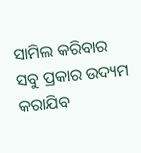ସାମିଲ କରିବାର ସବୁ ପ୍ରକାର ଉଦ୍ୟମ କରାଯିବ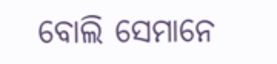ବୋଲି ସେମାନେ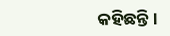କହିଛନ୍ତି ।